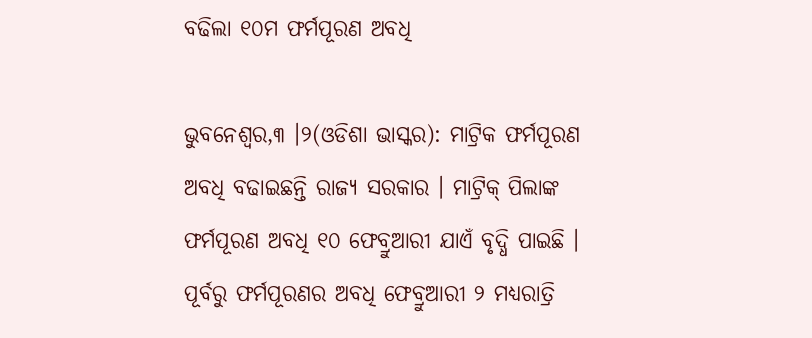ବଢିଲା ୧୦ମ ଫର୍ମପୂରଣ ଅବଧି

ଭୁବନେଶ୍ୱର,୩ ।୨(ଓଡିଶା ଭାସ୍କର): ମାଟ୍ରିକ ଫର୍ମପୂରଣ ଅବଧି ବଢାଇଛନ୍ତି ରାଜ୍ୟ ସରକାର । ମାଟ୍ରିକ୍ ପିଲାଙ୍କ ଫର୍ମପୂରଣ ଅବଧି ୧୦ ଫେବ୍ରୁଆରୀ ଯାଏଁ ବୃଦ୍ଧି ପାଇଛି । ପୂର୍ବରୁ ଫର୍ମପୂରଣର ଅବଧି ଫେବ୍ରୁଆରୀ ୨ ମଧ୍ୟରାତ୍ରି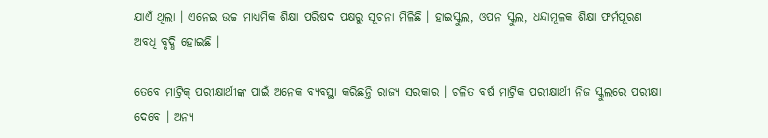ଯାଏଁ ଥିଲା । ଏନେଇ ଉଚ୍ଚ ମାଧ୍ୟମିକ ଶିକ୍ଷା ପରିଷଦ ପକ୍ଷରୁ ସୂଚନା ମିଳିଛି । ହାଇସ୍କୁଲ, ଓପନ ସ୍କୁଲ, ଧନ୍ଦାମୂଳକ ଶିକ୍ଷା ଫର୍ମପୂରଣ ଅବଧି ବୃଦ୍ଧି ହୋଇଛି ।

ତେବେ ମାଟ୍ରିକ୍ ପରୀକ୍ଷାର୍ଥୀଙ୍କ ପାଇଁ ଅନେକ ବ୍ୟବସ୍ଥା କରିଛନ୍ତି ରାଜ୍ୟ ସରକାର । ଚଳିତ ବର୍ଷ ମାଟ୍ରିକ ପରୀକ୍ଷାର୍ଥୀ ନିଜ ସ୍କୁଲରେ ପରୀକ୍ଷା ଦେବେ । ଅନ୍ୟ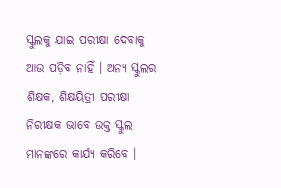ସ୍କୁଲକୁ ଯାଇ ପରୀକ୍ଷା ଦେବାକୁ ଆଉ ପଡ଼ିବ ନାହିଁ । ଅନ୍ୟ ସ୍କୁଲର ଶିକ୍ଷକ, ଶିକ୍ଷୟିତ୍ରୀ ପରୀକ୍ଷା ନିରୀକ୍ଷକ ଭାବେ ଉକ୍ତ ସ୍କୁଲ ମାନଙ୍କରେ କାର୍ଯ୍ୟ କରିବେ ।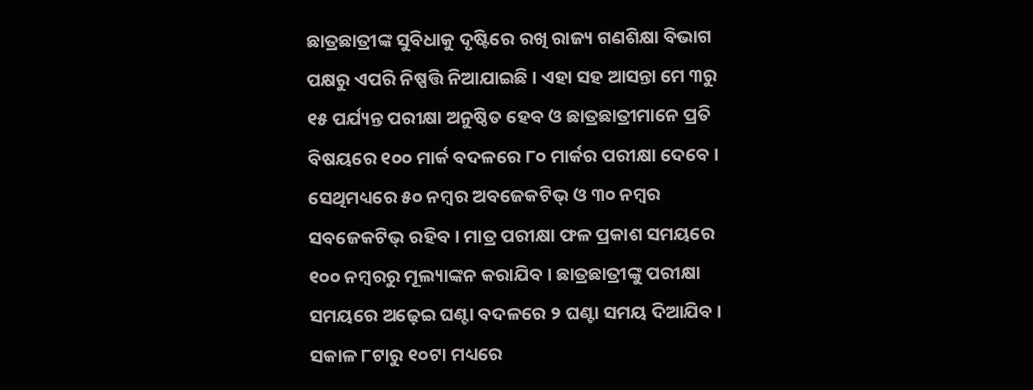ଛାତ୍ରଛାତ୍ରୀଙ୍କ ସୁବିଧାକୁ ଦୃଷ୍ଟିରେ ରଖି ରାଜ୍ୟ ଗଣଶିକ୍ଷା ବିଭାଗ ପକ୍ଷରୁ ଏପରି ନିଷ୍ପତ୍ତି ନିଆଯାଇଛି । ଏହା ସହ ଆସନ୍ତା ମେ ୩ରୁ ୧୫ ପର୍ଯ୍ୟନ୍ତ ପରୀକ୍ଷା ଅନୁଷ୍ଠିତ ହେବ ଓ ଛାତ୍ରଛାତ୍ରୀମାନେ ପ୍ରତି ବିଷୟରେ ୧୦୦ ମାର୍କ ବଦଳରେ ୮୦ ମାର୍କର ପରୀକ୍ଷା ଦେବେ । ସେଥିମଧ୍ୟରେ ୫୦ ନମ୍ବର ଅବଜେକଟିଭ୍ ଓ ୩୦ ନମ୍ବର ସବଜେକଟିଭ୍ ରହିବ । ମାତ୍ର ପରୀକ୍ଷା ଫଳ ପ୍ରକାଶ ସମୟରେ ୧୦୦ ନମ୍ବରରୁ ମୂଲ୍ୟାଙ୍କନ କରାଯିବ । ଛାତ୍ରଛାତ୍ରୀଙ୍କୁ ପରୀକ୍ଷା ସମୟରେ ଅଢ଼େଇ ଘଣ୍ଟା ବଦଳରେ ୨ ଘଣ୍ଟା ସମୟ ଦିଆଯିବ । ସକାଳ ୮ଟାରୁ ୧୦ଟା ମଧ୍ୟରେ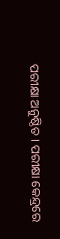ପରୀକ୍ଷା ଅନୁଷ୍ଠିତ । ପରୀକ୍ଷା କେନ୍ଦ୍ରରେ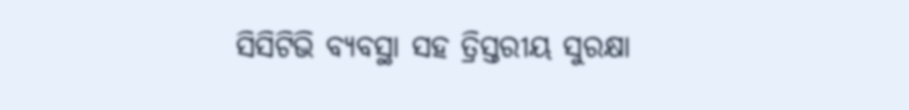ସିସିଟିଭି ବ୍ୟବସ୍ଥା ସହ ତ୍ରିସ୍ତରୀୟ ସୁରକ୍ଷା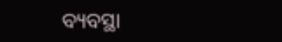ବ୍ୟବସ୍ଥା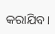କରାଯିବ।